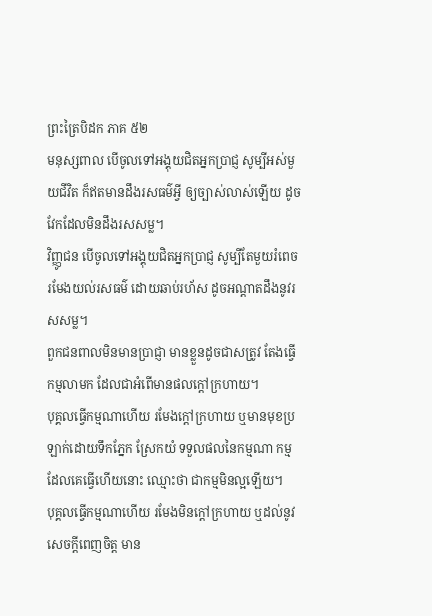ព្រះត្រៃបិដក ភាគ ៥២
មនុស្សពាល បើចូលទៅអង្គុយជិតអ្នកប្រាជ្ញ សូម្បីអស់មួយជីវិត ក៏ឥតមានដឹងរសធម៌អ្វី ឲ្យច្បាស់លាស់ឡើយ ដូចវែកដែលមិនដឹងរសសម្ល។
វិញ្ញូជន បើចូលទៅអង្គុយជិតអ្នកប្រាជ្ញ សូម្បីតែមួយរំពេច រមែងយល់រសធម៌ ដោយឆាប់រហ័ស ដូចអណ្តាតដឹងនូវរសសម្ល។
ពួកជនពាលមិនមានប្រាជ្ញា មានខ្លួនដូចជាសត្រូវ តែងធ្វើកម្មលាមក ដែលជាអំពើមានផលក្តៅក្រហាយ។
បុគ្គលធ្វើកម្មណាហើយ រមែងក្តៅក្រហាយ ឬមានមុខប្រឡាក់ដោយទឹកភ្នែក ស្រែកយំ ទទួលផលនៃកម្មណា កម្មដែលគេធ្វើហើយនោះ ឈ្មោះថា ជាកម្មមិនល្អឡើយ។
បុគ្គលធ្វើកម្មណាហើយ រមែងមិនក្តៅក្រហាយ ឬដល់នូវសេចក្តីពេញចិត្ត មាន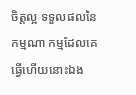ចិត្តល្អ ទទួលផលនៃកម្មណា កម្មដែលគេធ្វើហើយនោះឯង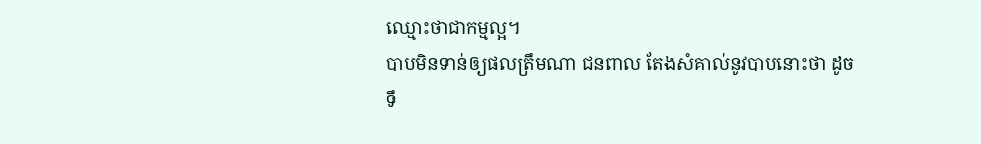ឈ្មោះថាជាកម្មល្អ។
បាបមិនទាន់ឲ្យផលត្រឹមណា ជនពាល តែងសំគាល់នូវបាបនោះថា ដូចទឹ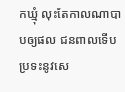កឃ្មុំ លុះតែកាលណាបាបឲ្យផល ជនពាលទើបប្រទះនូវសេ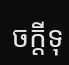ចក្តីទុ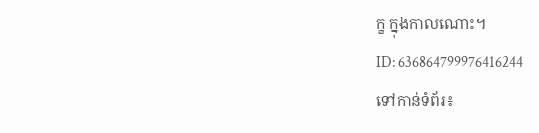ក្ខ ក្នុងកាលណោះ។
ID: 636864799976416244
ទៅកាន់ទំព័រ៖